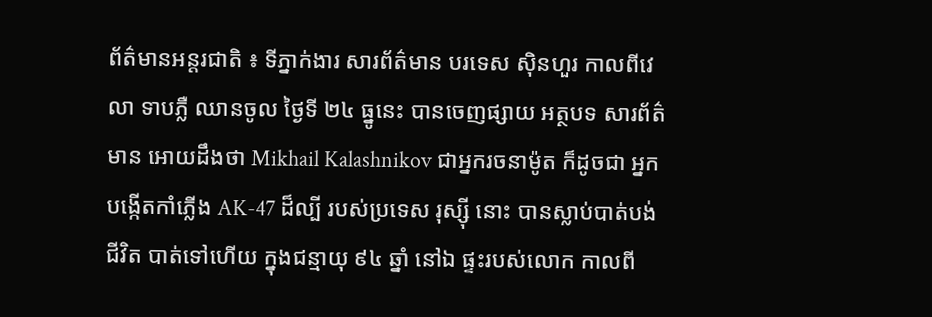ព័ត៌មានអន្តរជាតិ ៖ ទីភ្នាក់ងារ សារព័ត៌មាន បរទេស ស៊ិនហួរ កាលពីវេលា ទាបភ្លឺ ឈានចូល ថ្ងៃទី ២៤ ធ្នូនេះ បានចេញផ្សាយ អត្ថបទ សារព័ត៌មាន អោយដឹងថា Mikhail Kalashnikov ជាអ្នករចនាម៉ូត ក៏ដូចជា អ្នក បង្កើតកាំភ្លើង AK-47 ដ៏ល្បី របស់ប្រទេស រុស្ស៊ី នោះ បានស្លាប់បាត់បង់ ជីវិត បាត់ទៅហើយ ក្នុងជន្មាយុ ៩៤ ឆ្នាំ នៅឯ ផ្ទះរបស់លោក កាលពី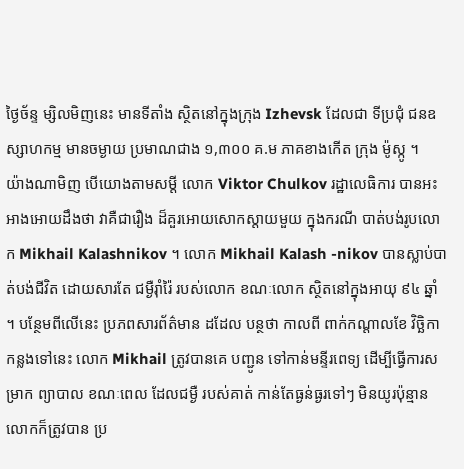ថ្ងៃច័ន្ទ ម្សិលមិញនេះ មានទីតាំង ស្ថិតនៅក្នុងក្រុង Izhevsk ដែលជា ទីប្រជុំ ជនឧស្សាហកម្ម មានចម្ងាយ ប្រមាណជាង ១,៣០០ គ.ម ភាគខាងកើត ក្រុង ម៉ូស្កូ ។
យ៉ាងណាមិញ បើយោងតាមសម្តី លោក Viktor Chulkov រដ្ឋាលេធិការ បានអះអាងអោយដឹងថា វាគឺជារឿង ដ៏គួរអោយសោកស្តាយមួយ ក្នុងករណី បាត់បង់រូបលោក Mikhail Kalashnikov ។ លោក Mikhail Kalash -nikov បានស្លាប់បាត់បង់ជីវិត ដោយសារតែ ជម្ងឺរ៉ាំរ៉ៃ របស់លោក ខណៈលោក ស្ថិតនៅក្នុងអាយុ ៩៤ ឆ្នាំ ។ បន្ថែមពីលើនេះ ប្រភពសារព័ត៌មាន ដដែល បន្ថថា កាលពី ពាក់កណ្តាលខែ វិច្ឆិកា កន្លងទៅនេះ លោក Mikhail ត្រូវបានគេ បញ្ជូន ទៅកាន់មន្ទីរពេទ្យ ដើម្បីធ្វើការសម្រាក ព្យាបាល ខណៈពេល ដែលជម្ងឺ របស់គាត់ កាន់តែធ្ងន់ធ្ងរទៅៗ មិនយូរប៉ុន្មាន លោកក៏ត្រូវបាន ប្រ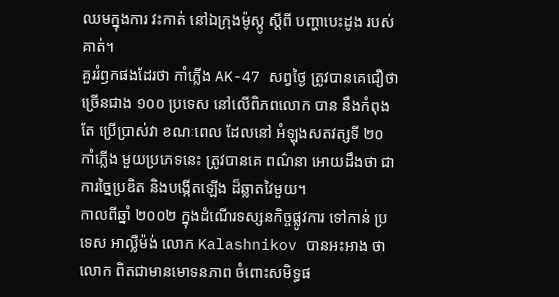ឈមក្នុងការ វះកាត់ នៅឯក្រុងម៉ូស្កូ ស្តីពី បញ្ហាបេះដូង របស់គាត់។
គួររំឭកផងដែរថា កាំភ្លើង AK-47 សព្វថ្ងៃ ត្រូវបានគេជឿថា ច្រើនជាង ១០០ ប្រទេស នៅលើពិភពលោក បាន នឹងកំពុងតែ ប្រើប្រាស់វា ខណៈពេល ដែលនៅ អំឡុងសតវត្សទី ២០ កាំភ្លើង មួយប្រភេទនេះ ត្រូវបានគេ ពណ៌នា អោយដឹងថា ជាការច្នៃប្រឌិត និងបង្កើតឡើង ដ៏ឆ្លាតវៃមួយ។
កាលពីឆ្នាំ ២០០២ ក្នុងដំណើរទស្សនកិច្ចផ្លូវការ ទៅកាន់ ប្រទេស អាល្លឺម៉ង់ លោក Kalashnikov បានអះអាង ថា លោក ពិតជាមានមោទនភាព ចំពោះសមិទ្ធផ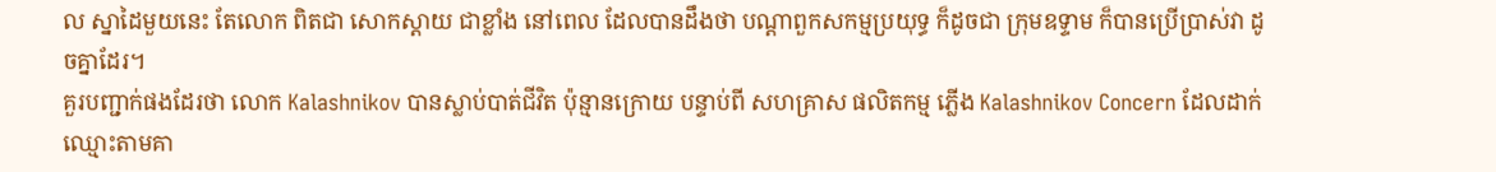ល ស្នាដៃមួយនេះ តែលោក ពិតជា សោកស្តាយ ជាខ្លាំង នៅពេល ដែលបានដឹងថា បណ្តាពួកសកម្មប្រយុទ្ធ ក៏ដូចជា ក្រុមឧទ្ទាម ក៏បានប្រើប្រាស់វា ដូចគ្នាដែរ។
គួរបញ្ជាក់ផងដែរថា លោក Kalashnikov បានស្លាប់បាត់ជីវិត ប៉ុន្មានក្រោយ បន្ទាប់ពី សហគ្រាស ផលិតកម្ម ភ្លើង Kalashnikov Concern ដែលដាក់ឈ្មោះតាមគា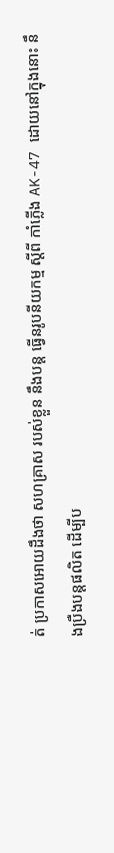ត់ ប្រកាសអោយដឹងថា សហគ្រាស របស់ខ្លួន នឹងបន្ត ធ្វើនរូបនីយកម្ម ស្តីពី កាំភ្លើង AK-47 ដោយនៅក្នុងនោះ នឹងប្រឺងបន្តផលិត ដើម្បីប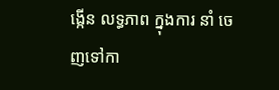ង្កើន លទ្ធភាព ក្នុងការ នាំ ចេញទៅកា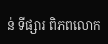ន់ ទីផ្សារ ពិភពលោក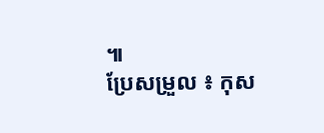៕
ប្រែសម្រួល ៖ កុស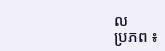ល
ប្រភព ៖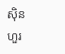ស៊ិនហួរ